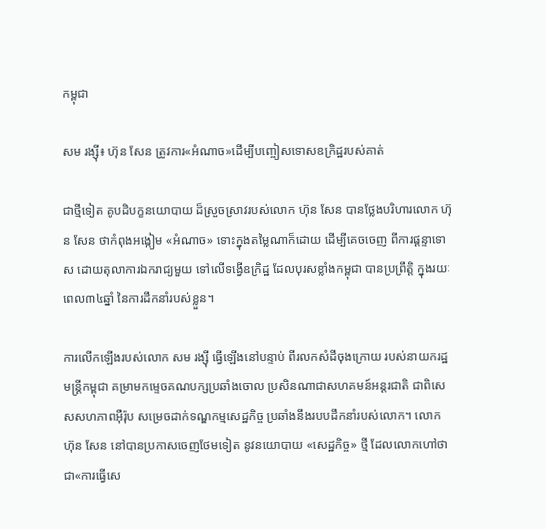កម្ពុជា

សម រង្ស៊ី៖ ហ៊ុន សែន ត្រូវការ«អំណាច»ដើម្បីបញ្ចៀសទោសឧក្រិដ្ឋរបស់គាត់

ជាថ្មីទៀត គូបដិបក្ខនយោបាយ ដ៏ស្រួចស្រាវរបស់លោក ហ៊ុន សែន បានថ្លែងបរិហារលោក ហ៊ុន សែន ថាកំពុងអង្កៀម «អំណាច» ទោះក្នុងតម្លៃណាក៏ដោយ ដើម្បីគេចចេញ ពីការផ្ដន្ទាទោស ដោយតុលាការឯករាជ្យមួយ ទៅលើទង្វើឧក្រិដ្ឋ ដែលបុរសខ្លាំងកម្ពុជា បានប្រព្រឹត្តិ ក្នុងរយៈពេល៣៤ឆ្នាំ នៃការដឹកនាំរបស់ខ្លួន។

ការលើកឡើងរបស់លោក សម រង្ស៊ី ធ្វើឡើងនៅបន្ទាប់ ពីរលកសំដីចុងក្រោយ របស់នាយករដ្ឋមន្ត្រីកម្ពុជា គម្រាមកម្ទេចគណបក្សប្រឆាំងចោល ប្រសិនណាជាសហគមន៍អន្តរជាតិ ជាពិសេសសហភាពអ៊ឺរ៉ុប សម្រេចដាក់ទណ្ឌកម្មសេដ្ឋកិច្ច ប្រឆាំងនឹងរបបដឹកនាំរបស់លោក។ លោក ហ៊ុន សែន នៅបានប្រកាសចេញថែមទៀត នូវនយោបាយ «សេដ្ឋកិច្ច» ថ្មី ដែលលោកហៅថា ជា«ការធ្វើសេ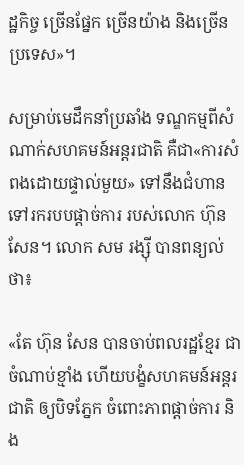ដ្ឋកិច្ច ច្រើនផ្នែក ច្រើនយ៉ាង និងច្រើនប្រទេស»។

សម្រាប់មេដឹកនាំប្រឆាំង ទណ្ឌកម្មពីសំណាក់សហគមន៍អន្តរជាតិ គឺជា«ការសំពងដោយផ្ទាល់មួយ» ទៅនឹងជំហានទៅរករបបផ្ដាច់ការ របស់លោក ហ៊ុន សែន។ លោក សម រង្ស៊ី បានពន្យល់ថា៖

«តែ ហ៊ុន សែន បានចាប់ពលរដ្ឋខ្មែរ ជាចំណាប់ខ្មាំង ហើយបង្ខំសហគមន៍អន្តរជាតិ ឲ្យបិទភ្នែក ចំពោះភាពផ្ដាច់ការ និង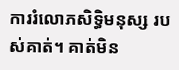ការរំលោភសិទ្ធិមនុស្ស របស់គាត់។ គាត់មិន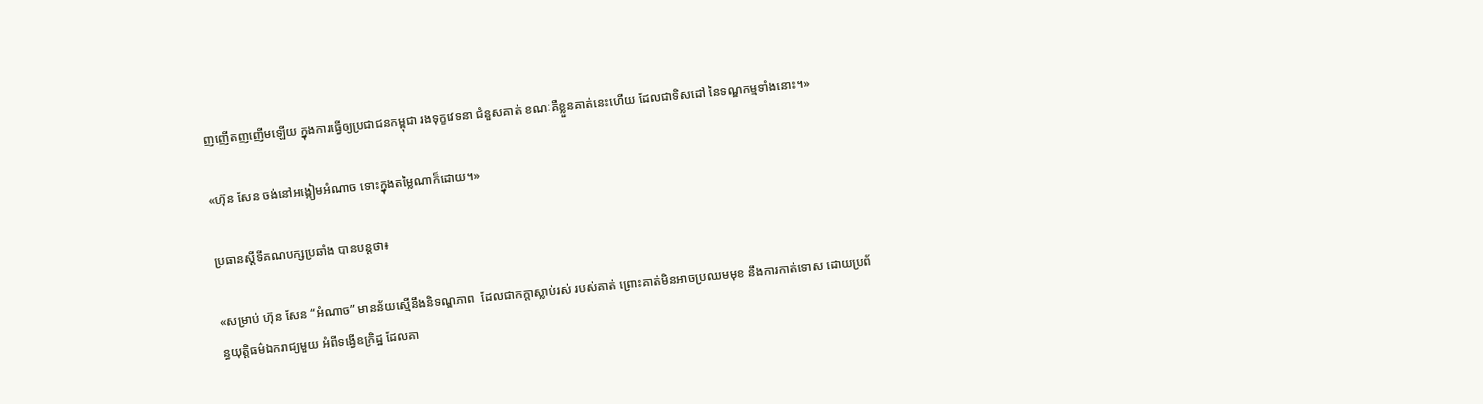ញញើតញញើមឡើយ ក្នុងការធ្វើឲ្យប្រជាជនកម្ពុជា រងទុក្ខវេទនា ជំនួសគាត់ ខណៈគឺខ្លួនគាត់នេះហើយ ដែលជាទិសដៅ នៃទណ្ឌកម្មទាំងនោះ។»

«ហ៊ុន សែន ចង់នៅអង្កៀមអំណាច ទោះក្នុងតម្លៃណាក៏ដោយ។»

ប្រធានស្ដីទីគណបក្សប្រឆាំង បានបន្តថា៖

«សម្រាប់ ហ៊ុន សែន “អំណាច” មានន័យស្មើនឹងនិទណ្ឌភាព  ដែលជាកក្តាស្លាប់រស់ របស់គាត់ ព្រោះគាត់មិនអាចប្រឈមមុខ នឹងការកាត់ទោស ដោយប្រព័ន្ធយុត្តិធម៌ឯករាជ្យមួយ អំពីទង្វើឧក្រិដ្ឋ ដែលគា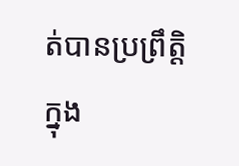ត់បានប្រព្រឹត្តិ ក្នុង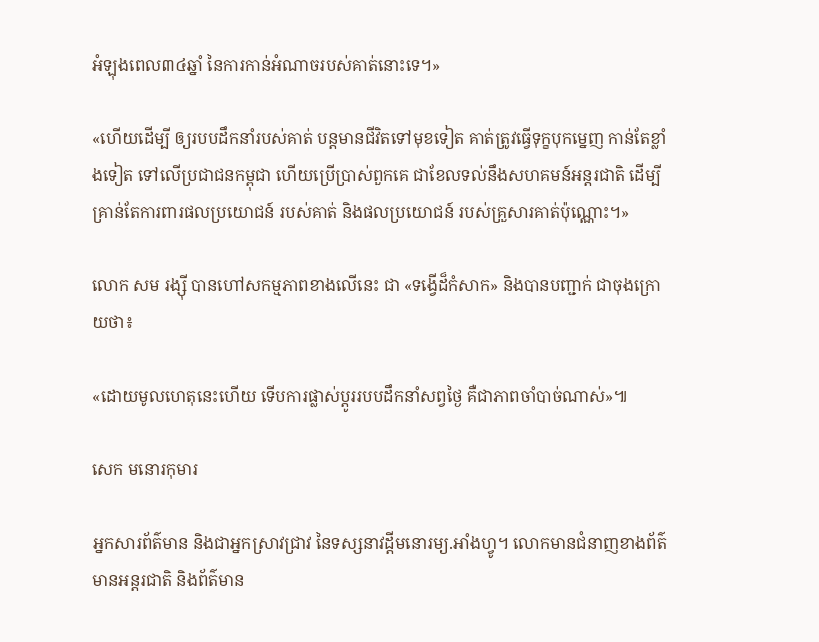អំឡុងពេល៣៤ឆ្នាំ នៃការកាន់អំណាចរបស់គាត់នោះទេ។»

«ហើយដើម្បី ឲ្យរបបដឹកនាំរបស់គាត់ បន្តមានជីវិតទៅមុខទៀត គាត់ត្រូវធ្វើទុក្ខបុកម្នេញ កាន់តែខ្លាំងទៀត ទៅលើប្រជាជនកម្ពុជា ហើយប្រើប្រាស់ពួកគេ ជាខែលទល់នឹងសហគមន៍អន្តរជាតិ ដើម្បីគ្រាន់តែការពារផលប្រយោជន៍ របស់គាត់ និងផលប្រយោជន៍ របស់គ្រួសារគាត់ប៉ុណ្ណោះ។»

លោក សម រង្ស៊ី បានហៅសកម្មភាពខាងលើនេះ ជា «ទង្វើដ៏កំសាក» និងបានបញ្ជាក់ ជាចុងក្រោយថា៖

«ដោយមូលហេតុនេះហើយ ទើបការផ្លាស់ប្ដូររបបដឹកនាំសព្វថ្ងៃ គឺជាភាពចាំបាច់ណាស់»៕

សេក មនោរកុមារ

អ្នកសារព័ត៌មាន និងជាអ្នកស្រាវជ្រាវ នៃទស្សនាវដ្ដីមនោរម្យ.អាំងហ្វូ។ លោកមានជំនាញខាងព័ត៌មានអន្តរជាតិ និងព័ត៌មាន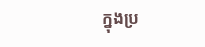ក្នុងប្រ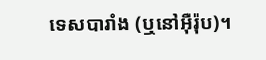ទេសបារាំង (ឬនៅអ៊ឺរ៉ុប)។